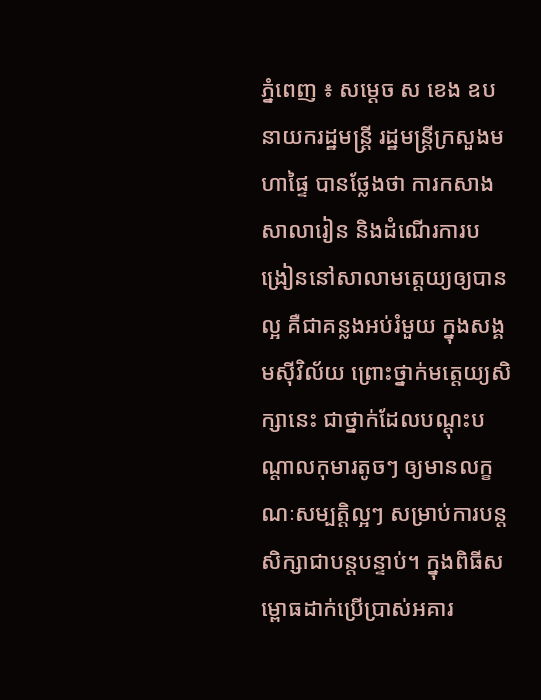ភ្នំពេញ ៖ សម្ដេច ស ខេង ឧបនាយករដ្ឋមន្ដ្រី រដ្ឋមន្ដ្រីក្រសួងមហាផ្ទៃ បានថ្លែងថា ការកសាងសាលារៀន និងដំណើរការបង្រៀននៅសាលាមត្តេយ្យឲ្យបានល្អ គឺជាគន្លងអប់រំមួយ ក្នុងសង្គមស៊ីវិល័យ ព្រោះថ្នាក់មត្តេយ្យសិក្សានេះ ជាថ្នាក់ដែលបណ្ដុះបណ្ដាលកុមារតូចៗ ឲ្យមានលក្ខណៈសម្បត្តិល្អៗ សម្រាប់ការបន្តសិក្សាជាបន្តបន្ទាប់។ ក្នុងពិធីសម្ពោធដាក់ប្រើប្រាស់អគារ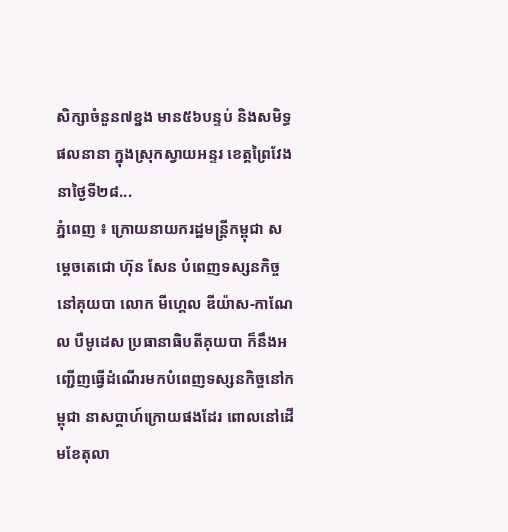សិក្សាចំនួន៧ខ្នង មាន៥៦បន្ទប់ និងសមិទ្ធផលនានា ក្នុងស្រុកស្វាយអន្ទរ ខេត្តព្រៃវែង នាថ្ងៃទី២៨...
ភ្នំពេញ ៖ ក្រោយនាយករដ្ឋមន្រ្តីកម្ពុជា សម្តេចតេជោ ហ៊ុន សែន បំពេញទស្សនកិច្ចនៅគុយបា លោក មីហ្គេល ឌីយ៉ាស-កាណែល បឺមូដេស ប្រធានាធិបតីគុយបា ក៏នឹងអញ្ជើញធ្វើដំណើរមកបំពេញទស្សនកិច្ចនៅកម្ពុជា នាសប្តាហ៍ក្រោយផងដែរ ពោលនៅដើមខែតុលា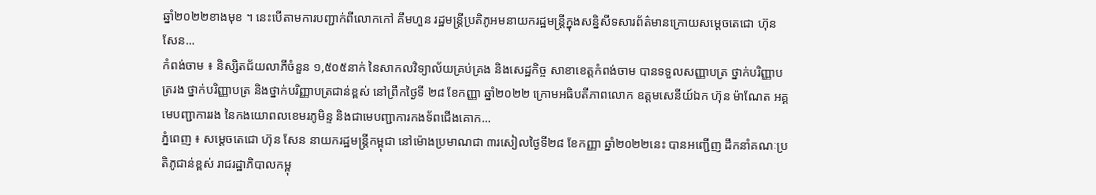ឆ្នាំ២០២២ខាងមុខ ។ នេះបើតាមការបញ្ជាក់ពីលោកកៅ គឹមហួន រដ្ឋមន្ត្រីប្រតិភូអមនាយករដ្ឋមន្ត្រីក្នុងសន្និសីទសារព័ត៌មានក្រោយសម្តេចតេជោ ហ៊ុន សែន...
កំពង់ចាម ៖ និស្សិតជ័យលាភីចំនួន ១,៥០៥នាក់ នៃសាកលវិទ្យាល័យគ្រប់គ្រង និងសេដ្ឋកិច្ច សាខាខេត្តកំពង់ចាម បានទទួលសញ្ញាបត្រ ថ្នាក់បរិញ្ញាបត្ររង ថ្នាក់បរិញ្ញាបត្រ និងថ្នាក់បរិញ្ញាបត្រជាន់ខ្ពស់ នៅព្រឹកថ្ងៃទី ២៨ ខែកញ្ញា ឆ្នាំ២០២២ ក្រោមអធិបតីភាពលោក ឧត្តមសេនីយ៍ឯក ហ៊ុន ម៉ាណែត អគ្គមេបញ្ជាការរង នៃកងយោពលខេមរភូមិន្ទ និងជាមេបញ្ជាការកងទ័ពជើងគោក...
ភ្នំពេញ ៖ សម្ដេចតេជោ ហ៊ុន សែន នាយករដ្ឋមន្ត្រីកម្ពុជា នៅម៉ោងប្រមាណជា ៣រសៀលថ្ងៃទី២៨ ខែកញ្ញា ឆ្នាំ២០២២នេះ បានអញ្ជើញ ដឹកនាំគណៈប្រតិភូជាន់ខ្ពស់ រាជរដ្ឋាភិបាលកម្ពុ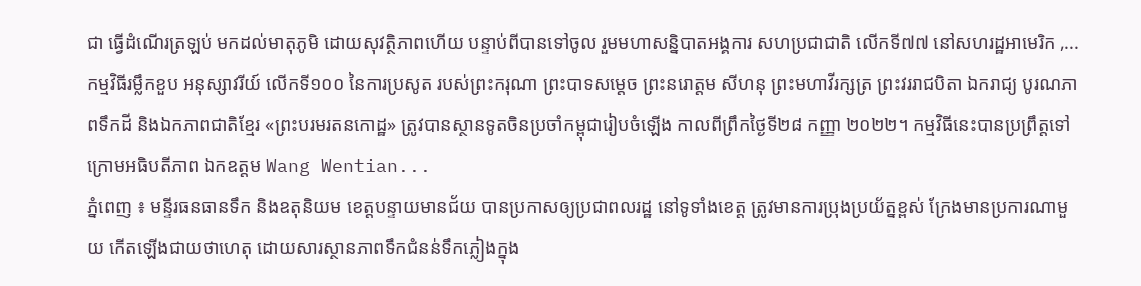ជា ធ្វើដំណើរត្រឡប់ មកដល់មាតុភូមិ ដោយសុវត្ថិភាពហើយ បន្ទាប់ពីបានទៅចូល រួមមហាសន្និបាតអង្គការ សហប្រជាជាតិ លើកទី៧៧ នៅសហរដ្ឋអាមេរិក ,...
កម្មវិធីរម្លឹកខួប អនុស្សាវរីយ៍ លើកទី១០០ នៃការប្រសូត របស់ព្រះករុណា ព្រះបាទសម្តេច ព្រះនរោត្តម សីហនុ ព្រះមហាវីរក្សត្រ ព្រះវររាជបិតា ឯករាជ្យ បូរណភាពទឹកដី និងឯកភាពជាតិខ្មែរ «ព្រះបរមរតនកោដ្ឋ» ត្រូវបានស្ថានទូតចិនប្រចាំកម្ពុជារៀបចំឡើង កាលពីព្រឹកថ្ងៃទី២៨ កញ្ញា ២០២២។ កម្មវិធីនេះបានប្រព្រឹត្តទៅក្រោមអធិបតីភាព ឯកឧត្តម Wang Wentian...
ភ្នំពេញ ៖ មន្ទីរធនធានទឹក និងឧតុនិយម ខេត្តបន្ទាយមានជ័យ បានប្រកាសឲ្យប្រជាពលរដ្ឋ នៅទូទាំងខេត្ត ត្រូវមានការប្រុងប្រយ័ត្នខ្ពស់ ក្រែងមានប្រការណាមួយ កើតឡើងជាយថាហេតុ ដោយសារស្ថានភាពទឹកជំនន់ទឹកភ្លៀងក្នុង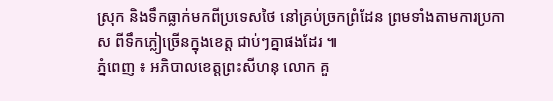ស្រុក និងទឹកធ្លាក់មកពីប្រទេសថៃ នៅគ្រប់ច្រកព្រំដែន ព្រមទាំងតាមការប្រកាស ពីទឹកភ្លៀច្រើនក្នុងខេត្ត ជាប់ៗគ្នាផងដែរ ៕
ភ្នំពេញ ៖ អភិបាលខេត្តព្រះសីហនុ លោក គួ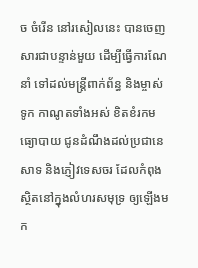ច ចំរើន នៅរសៀលនេះ បានចេញសារជាបន្ទាន់មួយ ដើម្បីធ្វើការណែនាំ ទៅដល់មន្រ្តីពាក់ព័ន្ធ និងម្ចាស់ទូក កាណូតទាំងអស់ ខិតខំរកមធ្យោបាយ ជូនដំណឹងដល់ប្រជានេសាទ និងភ្ញៀវទេសចរ ដែលកំពុងស្ថិតនៅក្នុងលំហរសមុទ្រ ឲ្យឡើងមក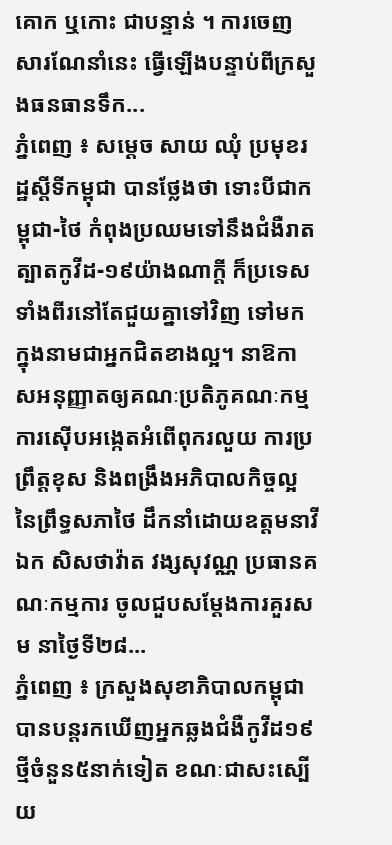គោក ឬកោះ ជាបន្ទាន់ ។ ការចេញសារណែនាំនេះ ធ្វើឡើងបន្ទាប់ពីក្រសួងធនធានទឹក...
ភ្នំពេញ ៖ សម្តេច សាយ ឈុំ ប្រមុខរដ្ឋស្តីទីកម្ពុជា បានថ្លែងថា ទោះបីជាកម្ពុជា-ថៃ កំពុងប្រឈមទៅនឹងជំងឺរាតត្បាតកូវីដ-១៩យ៉ាងណាក្តី ក៏ប្រទេសទាំងពីរនៅតែជួយគ្នាទៅវិញ ទៅមក ក្នុងនាមជាអ្នកជិតខាងល្អ។ នាឱកាសអនុញ្ញាតឲ្យគណៈប្រតិភូគណៈកម្មការស៊ើបអង្កេតអំពើពុករលួយ ការប្រព្រឹត្តខុស និងពង្រឹងអភិបាលកិច្ចល្អ នៃព្រឹទ្ធសភាថៃ ដឹកនាំដោយឧត្តមនាវីឯក សិសថាវ៉ាត វង្សសុវណ្ណ ប្រធានគណៈកម្មការ ចូលជួបសម្តែងការគួរសម នាថ្ងៃទី២៨...
ភ្នំពេញ ៖ ក្រសួងសុខាភិបាលកម្ពុជា បានបន្តរកឃើញអ្នកឆ្លងជំងឺកូវីដ១៩ថ្មីចំនួន៥នាក់ទៀត ខណៈជាសះស្បើយ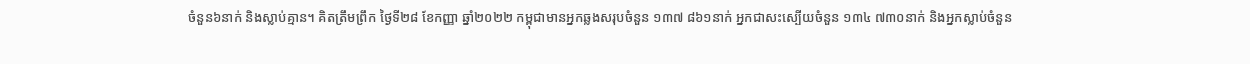ចំនួន៦នាក់ និងស្លាប់គ្មាន។ គិតត្រឹមព្រឹក ថ្ងៃទី២៨ ខែកញ្ញា ឆ្នាំ២០២២ កម្ពុជាមានអ្នកឆ្លងសរុបចំនួន ១៣៧ ៨៦១នាក់ អ្នកជាសះស្បើយចំនួន ១៣៤ ៧៣០នាក់ និងអ្នកស្លាប់ចំនួន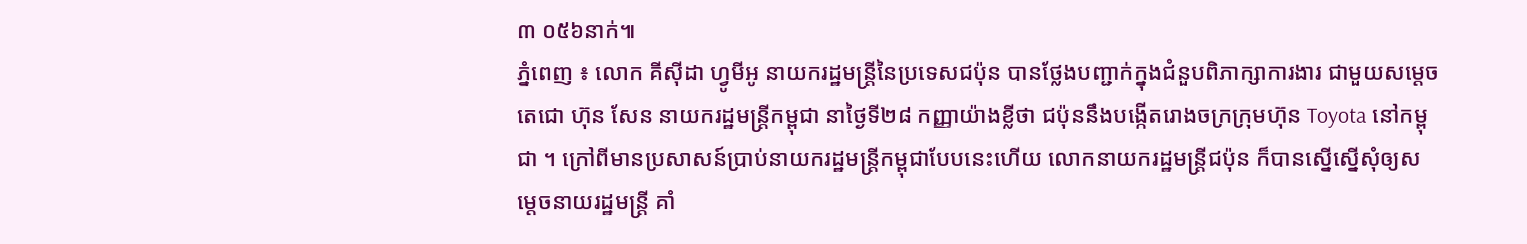៣ ០៥៦នាក់៕
ភ្នំពេញ ៖ លោក គីស៊ីដា ហ្វូមីអូ នាយករដ្ឋមន្ត្រីនៃប្រទេសជប៉ុន បានថ្លែងបញ្ជាក់ក្នុងជំនួបពិភាក្សាការងារ ជាមួយសម្ដេចតេជោ ហ៊ុន សែន នាយករដ្ឋមន្ត្រីកម្ពុជា នាថ្ងៃទី២៨ កញ្ញាយ៉ាងខ្លីថា ជប៉ុននឹងបង្កើតរោងចក្រក្រុមហ៊ុន Toyota នៅកម្ពុជា ។ ក្រៅពីមានប្រសាសន៍ប្រាប់នាយករដ្ឋមន្រ្តីកម្ពុជាបែបនេះហើយ លោកនាយករដ្ឋមន្រ្តីជប៉ុន ក៏បានស្នើស្នើសុំឲ្យសម្តេចនាយរដ្ឋមន្រ្តី គាំ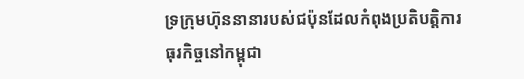ទ្រក្រុមហ៊ុននានារបស់ជប៉ុនដែលកំពុងប្រតិបត្តិការធុរកិច្ចនៅកម្ពុជា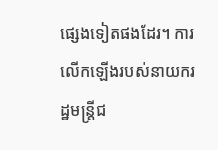ផ្សេងទៀតផងដែរ។ ការលើកឡើងរបស់នាយករដ្ឋមន្រ្តីជ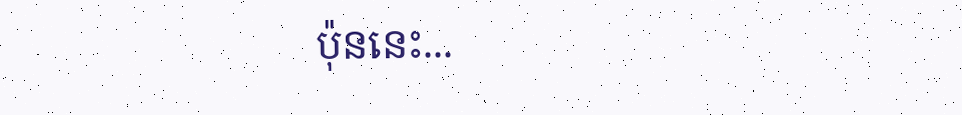ប៉ុននេះ...